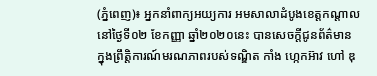(ភ្នំពេញ)៖ អ្នកនាំពាក្យអយ្យការ អមសាលាដំបូងខេត្តកណ្ដាល នៅថ្ងៃទី០២ ខែកញ្ញា ឆ្នាំ២០២០នេះ បានសេចក្តីជូនព័ត៌មាន ក្នុងព្រឹត្តិការណ៍មរណភាពរបស់ទណ្ឌិត កាំង ហ្កេកអ៊ាវ ហៅ ឌុ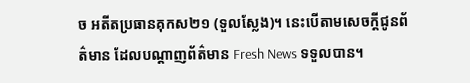ច អតីតប្រធានគុកស២១ (ទួលស្លែង)។ នេះបើតាមសេចក្តីជូនព័ត៌មាន ដែលបណ្តាញព័ត៌មាន Fresh News ទទួលបាន។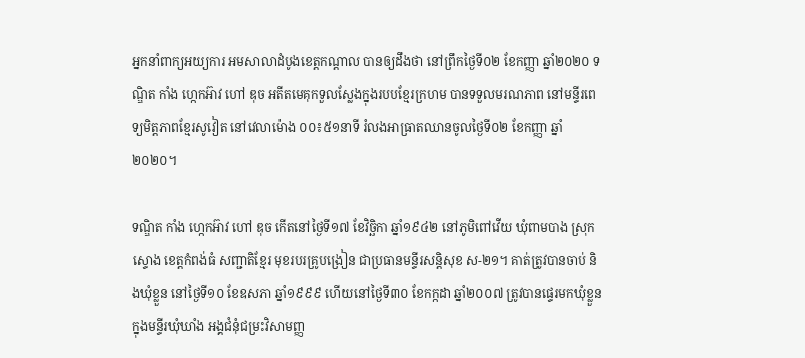អ្នកនាំពាក្យអយ្យការ អមសាលាដំបូងខេត្តកណ្ដាល បានឲ្យដឹងថា នៅព្រឹកថ្ងៃទី០២ ខែកញ្ញា ឆ្នាំ២០២០ ទណ្ឌិត កាំង ហ្កេកអ៊ាវ ហៅ ឌុច អតីតមេគុកទួលស្លែងក្នុងរបបខ្មែរក្រហម បានទទួលមរណភាព នៅមន្ទីរពេទ្យមិត្តភាពខ្មែរសូវៀត នៅវេលាម៉ោង ០០៖៥១នាទី រំលងអាធ្រាតឈានចូលថ្ងៃទី០២ ខែកញ្ញា ឆ្នាំ២០២០។

ទណ្ឌិត កាំង ហ្កេកអ៊ាវ ហៅ ឌុច កើតនៅថ្ងៃទី១៧ ខែវិច្ឆិកា ឆ្នាំ១៩៤២ នៅភូមិពៅវើយ ឃុំពាមបាង ស្រុកស្ទោង ខេត្តកំពង់ធំ សញ្ជាតិខ្មែរ មុខរបរគ្រូបង្រៀន ជាប្រធានមន្ទីរសន្តិសុខ ស-២១។ គាត់ត្រូវបានចាប់ និងឃុំខ្លួន នៅថ្ងៃទី១០ ខែឧសភា ឆ្នាំ១៩៩៩ ហើយនៅថ្ងៃទី៣០ ខែកក្កដា ឆ្នាំ២០០៧ ត្រូវបានផ្ទេរមកឃុំខ្លួន ក្នុងមន្ទីរឃុំឃាំង អង្គជំនុំជម្រះវិសាមញ្ញ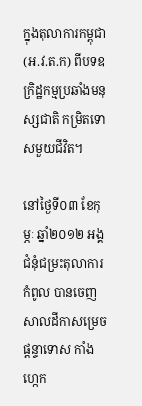ក្នុងតុលាការកម្ពុជា (អ.វ.ត.ក) ពីបទឧក្រិដ្ឋកម្មប្រឆាំងមនុស្សជាតិ កម្រិតទោសមួយជីវិត។

នៅថ្ងៃទី០៣ ខែកុម្ភៈ ឆ្នាំ២០១២ អង្គជំនុំជម្រះតុលាការកំពូល បានចេញសាលដីកាសម្រេចផ្តន្ទាទោស កាំង ហ្កេក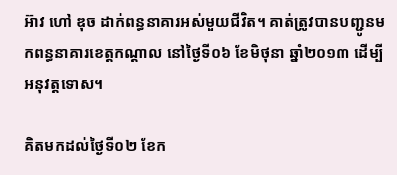អ៊ាវ ហៅ ឌុច ដាក់ពន្ធនាគារអស់មួយជីវិត។ គាត់ត្រូវបានបញ្ជូនមកពន្ធនាគារខេត្តកណ្ដាល នៅថ្ងៃទី០៦ ខែមិថុនា ឆ្នាំ២០១៣ ដើម្បីអនុវត្តទោស។

គិតមកដល់ថ្ងៃទី០២ ខែក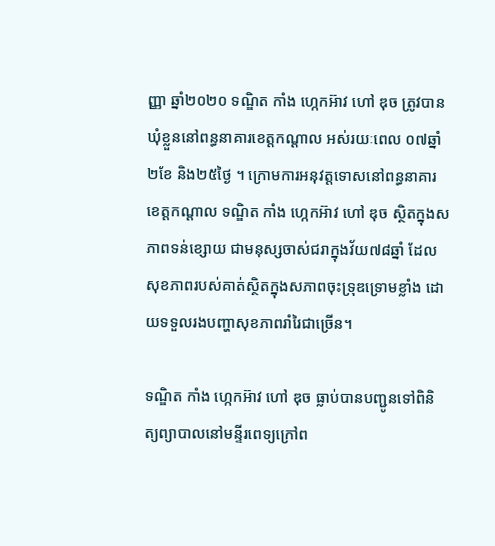ញ្ញា ឆ្នាំ២០២០ ទណ្ឌិត កាំង ហ្កេកអ៊ាវ ហៅ ឌុច ត្រូវបានឃុំខ្លួននៅពន្ធនាគារខេត្តកណ្ដាល អស់រយៈពេល ០៧ឆ្នាំ ២ខែ និង២៥ថ្ងៃ ។ ក្រោមការអនុវត្តទោសនៅពន្ធនាគារខេត្តកណ្ដាល ទណ្ឌិត កាំង ហ្កេកអ៊ាវ ហៅ ឌុច ស្ថិតក្នុងសភាពទន់ខ្សោយ ជាមនុស្សចាស់ជរាក្នុងវ័យ៧៨ឆ្នាំ ដែលសុខភាពរបស់គាត់ស្ថិតក្នុងសភាពចុះទ្រុឌទ្រោមខ្លាំង ដោយទទួលរងបញ្ហាសុខភាពរាំរៃជាច្រើន។

ទណ្ឌិត កាំង ហ្កេកអ៊ាវ ហៅ ឌុច ធ្លាប់បានបញ្ជូនទៅពិនិត្យព្យាបាលនៅមន្ទីរពេទ្យក្រៅព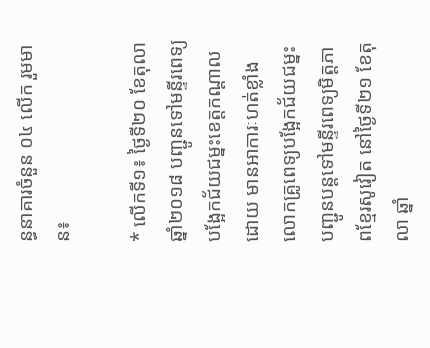ន្ធនាគារចំនួន ០៤ លើក រួមមាន៖

* លើកទី១៖ ថ្ងៃទី២០ ខែតុលា ឆ្នាំ២០១៨ បញ្ជូនទៅមន្ទីរពេទ្យបង្អែកជ័យជម្នះខេត្តកណ្ដាល ដោយ មានអាការៈហត់ខ្លាំង លោកគ្រូពេទ្យបង្អែកជ័យជម្នះ បញ្ជូនបន្តទៅមន្ទីរពេទ្យមិត្តភាពខ្មែរសូវៀត នៅថ្ងៃទី២១ ខែតុលា ឆ្នាំ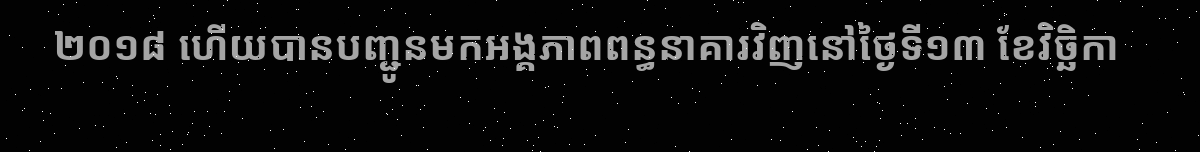២០១៨ ហើយបានបញ្ជូនមកអង្គភាពពន្ធនាគារវិញនៅថ្ងៃទី១៣ ខែវិច្ឆិកា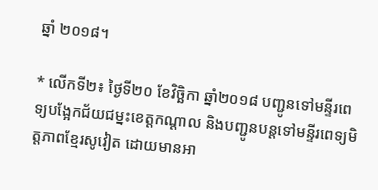ឆ្នាំ ២០១៨។

* លើកទី២៖ ថ្ងៃទី២០ ខែវិច្ឆិកា ឆ្នាំ២០១៨ បញ្ជូនទៅមន្ទីរពេទ្យបង្អែកជ័យជម្នះខេត្តកណ្ដាល និងបញ្ជូនបន្តទៅមន្ទីរពេទ្យមិត្តភាពខ្មែរសូវៀត ដោយមានអា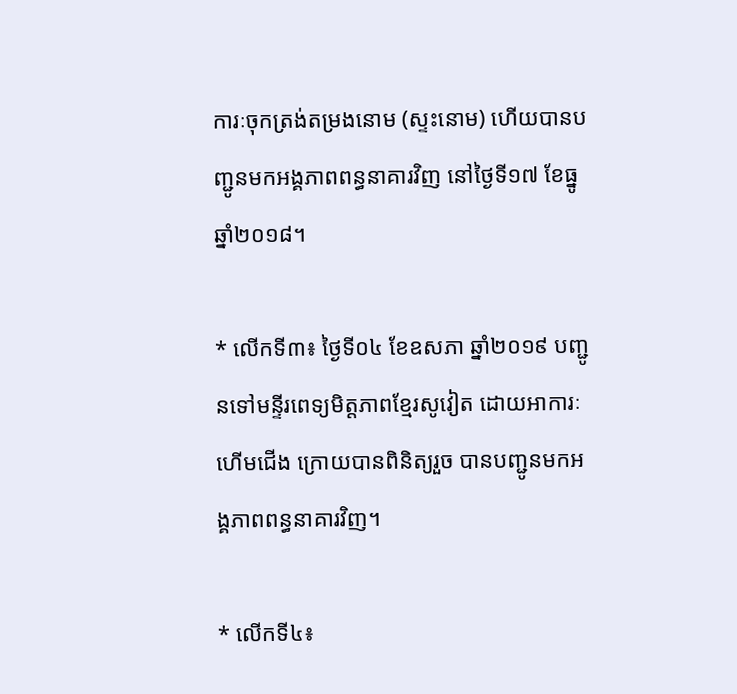ការៈចុកត្រង់តម្រងនោម (ស្ទះនោម) ហើយបានបញ្ជូនមកអង្គភាពពន្ធនាគារវិញ នៅថ្ងៃទី១៧ ខែធ្នូ ឆ្នាំ២០១៨។

* លើកទី៣៖ ថ្ងៃទី០៤ ខែឧសភា ឆ្នាំ២០១៩ បញ្ជូនទៅមន្ទីរពេទ្យមិត្តភាពខ្មែរសូវៀត ដោយអាការៈ ហើមជើង ក្រោយបានពិនិត្យរួច បានបញ្ជូនមកអង្គភាពពន្ធនាគារវិញ។

* លើកទី៤៖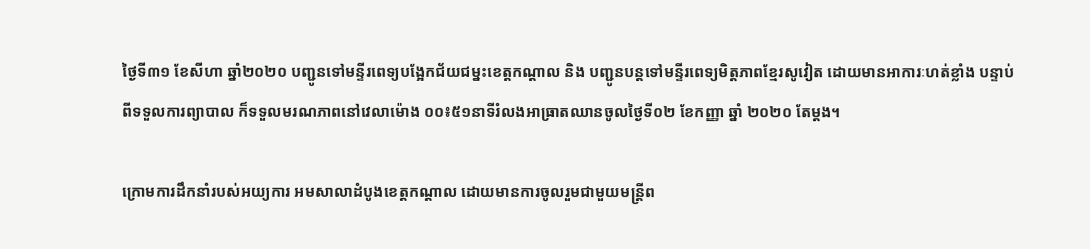ថ្ងៃទី៣១ ខែសីហា ឆ្នាំ២០២០ បញ្ជូនទៅមន្ទីរពេទ្យបង្អែកជ័យជម្នះខេត្តកណ្ដាល និង បញ្ជូនបន្តទៅមន្ទីរពេទ្យមិត្តភាពខ្មែរសូវៀត ដោយមានអាការៈហត់ខ្លាំង បន្ទាប់ពីទទួលការព្យាបាល ក៏ទទួលមរណភាពនៅវេលាម៉ោង ០០៖៥១នាទីរំលងអាធ្រាតឈានចូលថ្ងៃទី០២ ខែកញ្ញា ឆ្នាំ ២០២០ តែម្ដង។

ក្រោមការដឹកនាំរបស់អយ្យការ អមសាលាដំបូងខេត្តកណ្ដាល ដោយមានការចូលរួមជាមួយមន្ត្រីព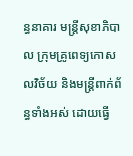ន្ធនាគារ មន្ត្រីសុខាភិបាល ក្រុមគ្រូពេទ្យកោសលវិច័យ និងមន្ត្រីពាក់ព័ន្ធទាំងអស់ ដោយធ្វើ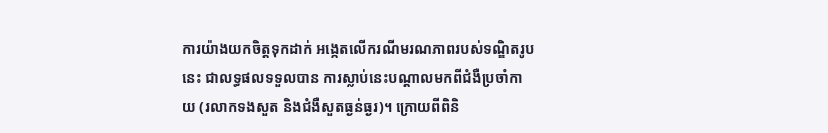ការយ៉ាងយកចិត្តទុកដាក់ អង្កេតលើករណីមរណភាពរបស់ទណ្ឌិតរូបនេះ ជាលទ្ធផលទទួលបាន ការស្លាប់នេះបណ្ដាលមកពីជំងឺប្រចាំកាយ (រលាកទងសួត និងជំងឺសួតធ្ងន់ធ្ងរ)។ ក្រោយពីពិនិ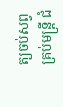ត្យចប់សព្វគ្រប់មន្ត្រី ជំ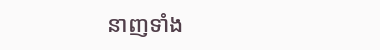នាញទាំង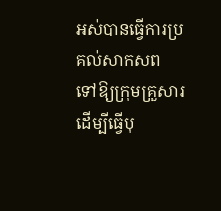អស់បានធ្វើការប្រគល់សាកសព ទៅឱ្យក្រុមគ្រួសារ ដើម្បីធ្វើបុ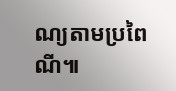ណ្យតាមប្រពៃណី៕